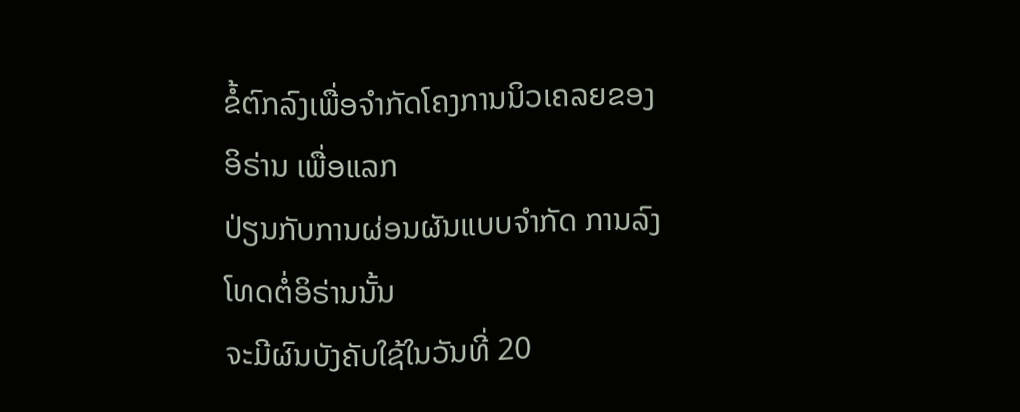ຂໍ້ຕົກລົງເພື່ອຈໍາກັດໂຄງການນິວເຄລຍຂອງອິຣ່ານ ເພື່ອແລກ
ປ່ຽນກັບການຜ່ອນຜັນແບບຈໍາກັດ ການລົງໂທດຕໍ່ອິຣ່ານນັ້ນ
ຈະມີຜົນບັງຄັບໃຊ້ໃນວັນທີ່ 20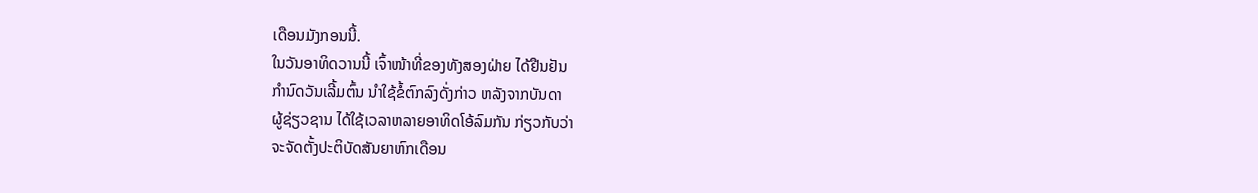ເດືອນມັງກອນນີ້.
ໃນວັນອາທິດວານນີ້ ເຈົ້າໜ້າທີ່ຂອງທັງສອງຝ່າຍ ໄດ້ຢືນຢັນ
ກໍານົດວັນເລີ້ມຕົ້ນ ນໍາໃຊ້ຂໍ້ຕົກລົງດັ່ງກ່າວ ຫລັງຈາກບັນດາ
ຜູ້ຊ່ຽວຊານ ໄດ້ໃຊ້ເວລາຫລາຍອາທິດໂອ້ລົມກັນ ກ່ຽວກັບວ່າ
ຈະຈັດຕັ້ງປະຕິບັດສັນຍາຫົກເດືອນ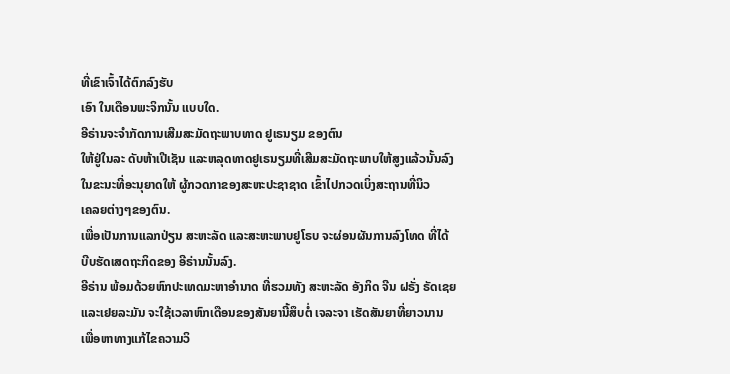ທີ່ເຂົາເຈົ້າໄດ້ຕົກລົງຮັບ
ເອົາ ໃນເດືອນພະຈິກນັ້ນ ແບບໃດ.
ອີຣ່ານຈະຈໍາກັດການເສີມສະມັດຖະພາບທາດ ຢູເຣນຽມ ຂອງຕົນ
ໃຫ້ຢູ່ໃນລະ ດັບຫ້າເປີເຊັນ ແລະຫລຸດທາດຢູເຣນຽມທີ່ເສີມສະມັດຖະພາບໃຫ້ສູງແລ້ວນັ້ນລົງ
ໃນຂະນະທີ່ອະນຸຍາດໃຫ້ ຜູ້ກວດກາຂອງສະຫະປະຊາຊາດ ເຂົ້າໄປກວດເບິ່ງສະຖານທີ່ນິວ
ເຄລຍຕ່າງໆຂອງຕົນ.
ເພື່ອເປັນການແລກປ່ຽນ ສະຫະລັດ ແລະສະຫະພາບຢູໂຣບ ຈະຜ່ອນຜັນການລົງໂທດ ທີ່ໄດ້
ບີບຮັດເສດຖະກິດຂອງ ອີຣ່ານນັ້ນລົງ.
ອີຣ່ານ ພ້ອມດ້ວຍຫົກປະເທດມະຫາອໍານາດ ທີ່ຮວມທັງ ສະຫະລັດ ອັງກິດ ຈີນ ຝຣັ່ງ ຣັດເຊຍ
ແລະເຢຍລະມັນ ຈະໃຊ້ເວລາຫົກເດືອນຂອງສັນຍານີ້ສຶບຕໍ່ ເຈລະຈາ ເຮັດສັນຍາທີ່ຍາວນານ
ເພື່ອຫາທາງແກ້ໄຂຄວາມວິ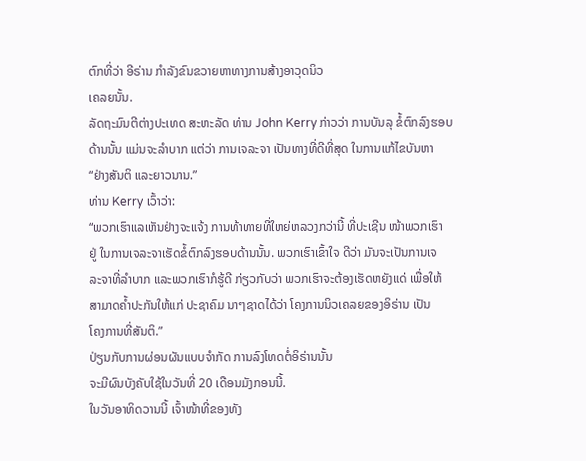ຕົກທີ່ວ່າ ອີຣ່ານ ກໍາລັງຂົນຂວາຍຫາທາງການສ້າງອາວຸດນິວ
ເຄລຍນັ້ນ.
ລັດຖະມົນຕີຕ່າງປະເທດ ສະຫະລັດ ທ່ານ John Kerry ກ່າວວ່າ ການບັນລຸ ຂໍ້ຕົກລົງຮອບ
ດ້ານນັ້ນ ແມ່ນຈະລໍາບາກ ແຕ່ວ່າ ການເຈລະຈາ ເປັນທາງທີ່ດີທີ່ສຸດ ໃນການແກ້ໄຂບັນຫາ
“ຢ່າງສັນຕິ ແລະຍາວນານ.”
ທ່ານ Kerry ເວົ້າວ່າ:
“ພວກເຮົາແລເຫັນຢ່າງຈະແຈ້ງ ການທ້າທາຍທີ່ໃຫຍ່ຫລວງກວ່ານີ້ ທີ່ປະເຊີນ ໜ້າພວກເຮົາ
ຢູ່ ໃນການເຈລະຈາເຮັດຂໍ້ຕົກລົງຮອບດ້ານນັ້ນ. ພວກເຮົາເຂົ້າໃຈ ດີວ່າ ມັນຈະເປັນການເຈ
ລະຈາທີ່ລໍາບາກ ແລະພວກເຮົາກໍຮູ້ດີ ກ່ຽວກັບວ່າ ພວກເຮົາຈະຕ້ອງເຮັດຫຍັງແດ່ ເພື່ອໃຫ້
ສາມາດຄໍ້າປະກັນໃຫ້ແກ່ ປະຊາຄົມ ນາໆຊາດໄດ້ວ່າ ໂຄງການນິວເຄລຍຂອງອິຣ່ານ ເປັນ
ໂຄງການທີ່ສັນຕິ.”
ປ່ຽນກັບການຜ່ອນຜັນແບບຈໍາກັດ ການລົງໂທດຕໍ່ອິຣ່ານນັ້ນ
ຈະມີຜົນບັງຄັບໃຊ້ໃນວັນທີ່ 20 ເດືອນມັງກອນນີ້.
ໃນວັນອາທິດວານນີ້ ເຈົ້າໜ້າທີ່ຂອງທັງ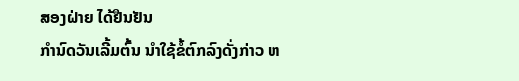ສອງຝ່າຍ ໄດ້ຢືນຢັນ
ກໍານົດວັນເລີ້ມຕົ້ນ ນໍາໃຊ້ຂໍ້ຕົກລົງດັ່ງກ່າວ ຫ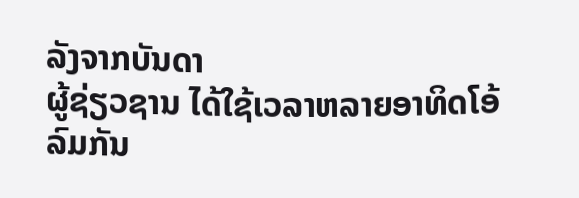ລັງຈາກບັນດາ
ຜູ້ຊ່ຽວຊານ ໄດ້ໃຊ້ເວລາຫລາຍອາທິດໂອ້ລົມກັນ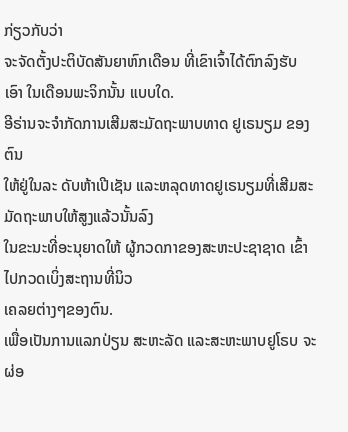ກ່ຽວກັບວ່າ
ຈະຈັດຕັ້ງປະຕິບັດສັນຍາຫົກເດືອນ ທີ່ເຂົາເຈົ້າໄດ້ຕົກລົງຮັບ
ເອົາ ໃນເດືອນພະຈິກນັ້ນ ແບບໃດ.
ອີຣ່ານຈະຈໍາກັດການເສີມສະມັດຖະພາບທາດ ຢູເຣນຽມ ຂອງຕົນ
ໃຫ້ຢູ່ໃນລະ ດັບຫ້າເປີເຊັນ ແລະຫລຸດທາດຢູເຣນຽມທີ່ເສີມສະມັດຖະພາບໃຫ້ສູງແລ້ວນັ້ນລົງ
ໃນຂະນະທີ່ອະນຸຍາດໃຫ້ ຜູ້ກວດກາຂອງສະຫະປະຊາຊາດ ເຂົ້າໄປກວດເບິ່ງສະຖານທີ່ນິວ
ເຄລຍຕ່າງໆຂອງຕົນ.
ເພື່ອເປັນການແລກປ່ຽນ ສະຫະລັດ ແລະສະຫະພາບຢູໂຣບ ຈະຜ່ອ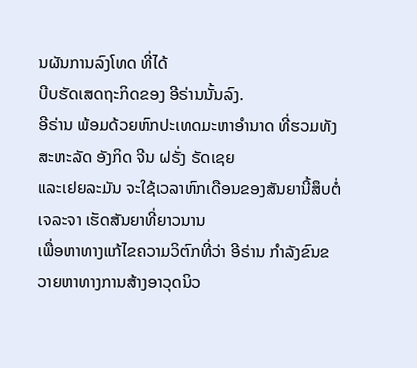ນຜັນການລົງໂທດ ທີ່ໄດ້
ບີບຮັດເສດຖະກິດຂອງ ອີຣ່ານນັ້ນລົງ.
ອີຣ່ານ ພ້ອມດ້ວຍຫົກປະເທດມະຫາອໍານາດ ທີ່ຮວມທັງ ສະຫະລັດ ອັງກິດ ຈີນ ຝຣັ່ງ ຣັດເຊຍ
ແລະເຢຍລະມັນ ຈະໃຊ້ເວລາຫົກເດືອນຂອງສັນຍານີ້ສຶບຕໍ່ ເຈລະຈາ ເຮັດສັນຍາທີ່ຍາວນານ
ເພື່ອຫາທາງແກ້ໄຂຄວາມວິຕົກທີ່ວ່າ ອີຣ່ານ ກໍາລັງຂົນຂວາຍຫາທາງການສ້າງອາວຸດນິວ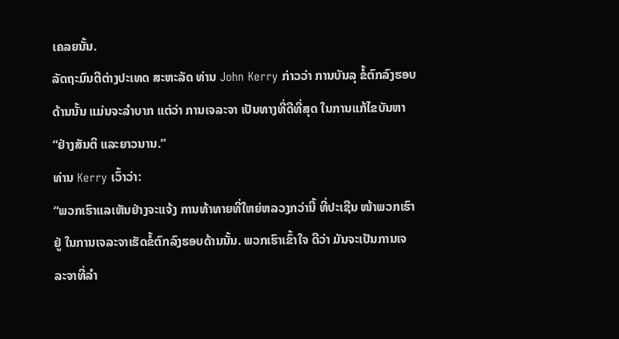ເຄລຍນັ້ນ.
ລັດຖະມົນຕີຕ່າງປະເທດ ສະຫະລັດ ທ່ານ John Kerry ກ່າວວ່າ ການບັນລຸ ຂໍ້ຕົກລົງຮອບ
ດ້ານນັ້ນ ແມ່ນຈະລໍາບາກ ແຕ່ວ່າ ການເຈລະຈາ ເປັນທາງທີ່ດີທີ່ສຸດ ໃນການແກ້ໄຂບັນຫາ
“ຢ່າງສັນຕິ ແລະຍາວນານ.”
ທ່ານ Kerry ເວົ້າວ່າ:
“ພວກເຮົາແລເຫັນຢ່າງຈະແຈ້ງ ການທ້າທາຍທີ່ໃຫຍ່ຫລວງກວ່ານີ້ ທີ່ປະເຊີນ ໜ້າພວກເຮົາ
ຢູ່ ໃນການເຈລະຈາເຮັດຂໍ້ຕົກລົງຮອບດ້ານນັ້ນ. ພວກເຮົາເຂົ້າໃຈ ດີວ່າ ມັນຈະເປັນການເຈ
ລະຈາທີ່ລໍາ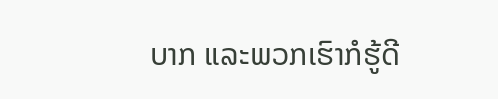ບາກ ແລະພວກເຮົາກໍຮູ້ດີ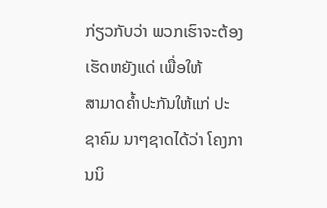ກ່ຽວກັບວ່າ ພວກເຮົາຈະຕ້ອງເຮັດຫຍັງແດ່ ເພື່ອໃຫ້
ສາມາດຄໍ້າປະກັນໃຫ້ແກ່ ປະຊາຄົມ ນາໆຊາດໄດ້ວ່າ ໂຄງການນິ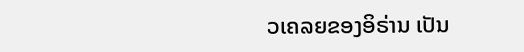ວເຄລຍຂອງອິຣ່ານ ເປັນ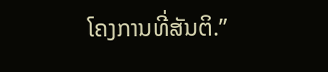ໂຄງການທີ່ສັນຕິ.”